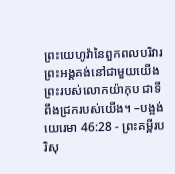ព្រះយេហូវ៉ានៃពួកពលបរិវារ ព្រះអង្គគង់នៅជាមួយយើង ព្រះរបស់លោកយ៉ាកុប ជាទីពឹងជ្រករបស់យើង។ –បង្អង់
យេរេមា 46:28 - ព្រះគម្ពីរបរិសុ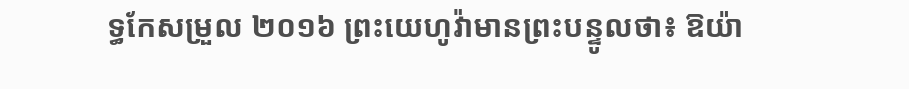ទ្ធកែសម្រួល ២០១៦ ព្រះយេហូវ៉ាមានព្រះបន្ទូលថា៖ ឱយ៉ា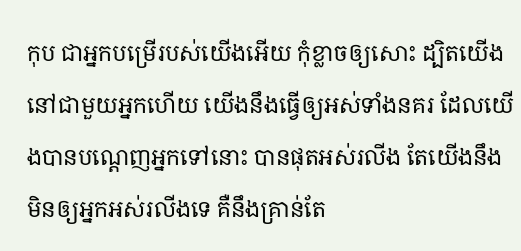កុប ជាអ្នកបម្រើរបស់យើងអើយ កុំខ្លាចឲ្យសោះ ដ្បិតយើងនៅជាមួយអ្នកហើយ យើងនឹងធ្វើឲ្យអស់ទាំងនគរ ដែលយើងបានបណ្ដេញអ្នកទៅនោះ បានផុតអស់រលីង តែយើងនឹងមិនឲ្យអ្នកអស់រលីងទេ គឺនឹងគ្រាន់តែ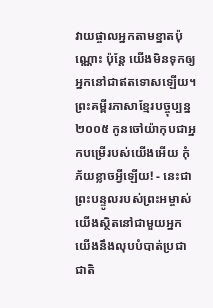វាយផ្ចាលអ្នកតាមខ្នាតប៉ុណ្ណោះ ប៉ុន្តែ យើងមិនទុកឲ្យអ្នកនៅជាឥតទោសឡើយ។ ព្រះគម្ពីរភាសាខ្មែរបច្ចុប្បន្ន ២០០៥ កូនចៅយ៉ាកុបជាអ្នកបម្រើរបស់យើងអើយ កុំភ័យខ្លាចអ្វីឡើយ! - នេះជាព្រះបន្ទូលរបស់ព្រះអម្ចាស់ យើងស្ថិតនៅជាមួយអ្នក យើងនឹងលុបបំបាត់ប្រជាជាតិ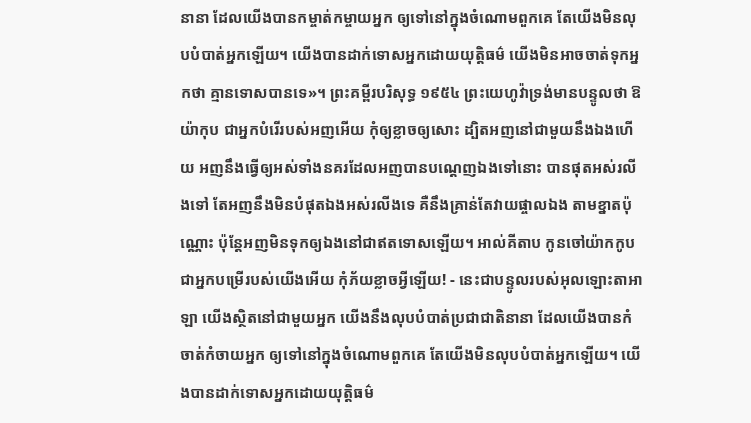នានា ដែលយើងបានកម្ចាត់កម្ចាយអ្នក ឲ្យទៅនៅក្នុងចំណោមពួកគេ តែយើងមិនលុបបំបាត់អ្នកឡើយ។ យើងបានដាក់ទោសអ្នកដោយយុត្តិធម៌ យើងមិនអាចចាត់ទុកអ្នកថា គ្មានទោសបានទេ»។ ព្រះគម្ពីរបរិសុទ្ធ ១៩៥៤ ព្រះយេហូវ៉ាទ្រង់មានបន្ទូលថា ឱយ៉ាកុប ជាអ្នកបំរើរបស់អញអើយ កុំឲ្យខ្លាចឲ្យសោះ ដ្បិតអញនៅជាមួយនឹងឯងហើយ អញនឹងធ្វើឲ្យអស់ទាំងនគរដែលអញបានបណ្តេញឯងទៅនោះ បានផុតអស់រលីងទៅ តែអញនឹងមិនបំផុតឯងអស់រលីងទេ គឺនឹងគ្រាន់តែវាយផ្ចាលឯង តាមខ្នាតប៉ុណ្ណោះ ប៉ុន្តែអញមិនទុកឲ្យឯងនៅជាឥតទោសឡើយ។ អាល់គីតាប កូនចៅយ៉ាកកូបជាអ្នកបម្រើរបស់យើងអើយ កុំភ័យខ្លាចអ្វីឡើយ! - នេះជាបន្ទូលរបស់អុលឡោះតាអាឡា យើងស្ថិតនៅជាមួយអ្នក យើងនឹងលុបបំបាត់ប្រជាជាតិនានា ដែលយើងបានកំចាត់កំចាយអ្នក ឲ្យទៅនៅក្នុងចំណោមពួកគេ តែយើងមិនលុបបំបាត់អ្នកឡើយ។ យើងបានដាក់ទោសអ្នកដោយយុត្តិធម៌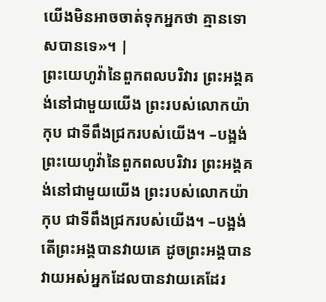យើងមិនអាចចាត់ទុកអ្នកថា គ្មានទោសបានទេ»។ |
ព្រះយេហូវ៉ានៃពួកពលបរិវារ ព្រះអង្គគង់នៅជាមួយយើង ព្រះរបស់លោកយ៉ាកុប ជាទីពឹងជ្រករបស់យើង។ –បង្អង់
ព្រះយេហូវ៉ានៃពួកពលបរិវារ ព្រះអង្គគង់នៅជាមួយយើង ព្រះរបស់លោកយ៉ាកុប ជាទីពឹងជ្រករបស់យើង។ –បង្អង់
តើព្រះអង្គបានវាយគេ ដូចព្រះអង្គបានវាយអស់អ្នកដែលបានវាយគេដែរ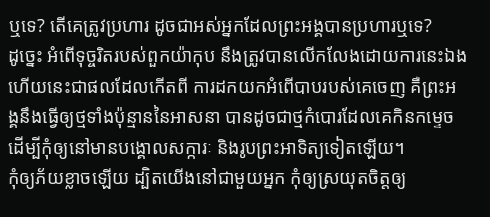ឬទេ? តើគេត្រូវប្រហារ ដូចជាអស់អ្នកដែលព្រះអង្គបានប្រហារឬទេ?
ដូច្នេះ អំពើទុច្ចរិតរបស់ពួកយ៉ាកុប នឹងត្រូវបានលើកលែងដោយការនេះឯង ហើយនេះជាផលដែលកើតពី ការដកយកអំពើបាបរបស់គេចេញ គឺព្រះអង្គនឹងធ្វើឲ្យថ្មទាំងប៉ុន្មាននៃអាសនា បានដូចជាថ្មកំបោរដែលគេកិនកម្ទេច ដើម្បីកុំឲ្យនៅមានបង្គោលសក្ការៈ និងរូបព្រះអាទិត្យទៀតឡើយ។
កុំឲ្យភ័យខ្លាចឡើយ ដ្បិតយើងនៅជាមួយអ្នក កុំឲ្យស្រយុតចិត្តឲ្យ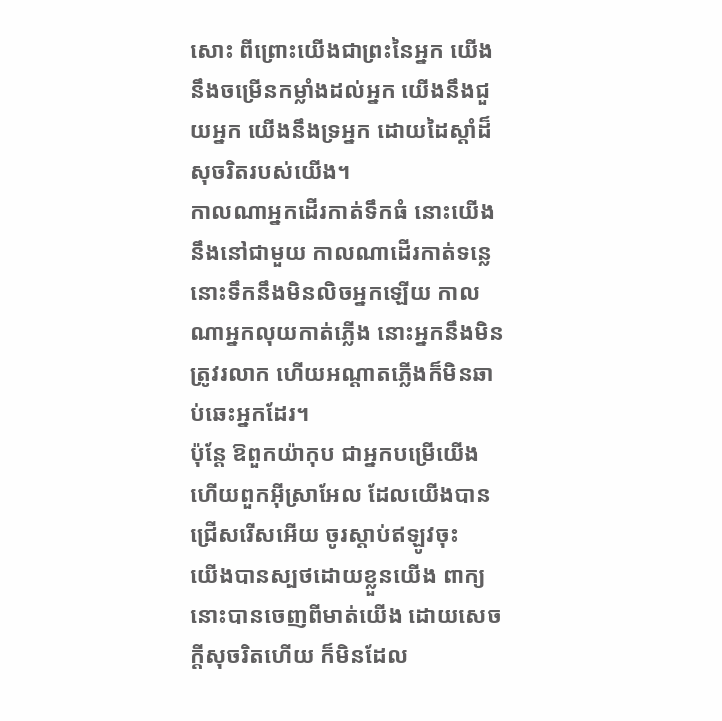សោះ ពីព្រោះយើងជាព្រះនៃអ្នក យើងនឹងចម្រើនកម្លាំងដល់អ្នក យើងនឹងជួយអ្នក យើងនឹងទ្រអ្នក ដោយដៃស្តាំដ៏សុចរិតរបស់យើង។
កាលណាអ្នកដើរកាត់ទឹកធំ នោះយើងនឹងនៅជាមួយ កាលណាដើរកាត់ទន្លេ នោះទឹកនឹងមិនលិចអ្នកឡើយ កាលណាអ្នកលុយកាត់ភ្លើង នោះអ្នកនឹងមិនត្រូវរលាក ហើយអណ្ដាតភ្លើងក៏មិនឆាប់ឆេះអ្នកដែរ។
ប៉ុន្តែ ឱពួកយ៉ាកុប ជាអ្នកបម្រើយើង ហើយពួកអ៊ីស្រាអែល ដែលយើងបានជ្រើសរើសអើយ ចូរស្តាប់ឥឡូវចុះ
យើងបានស្បថដោយខ្លួនយើង ពាក្យនោះបានចេញពីមាត់យើង ដោយសេចក្ដីសុចរិតហើយ ក៏មិនដែល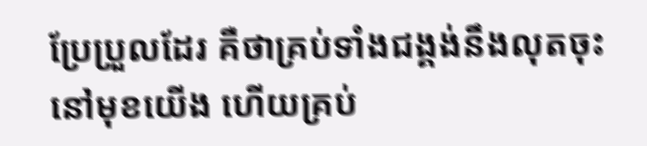ប្រែប្រួលដែរ គឺថាគ្រប់ទាំងជង្គង់នឹងលុតចុះនៅមុខយើង ហើយគ្រប់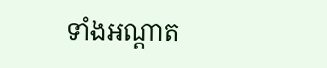ទាំងអណ្ដាត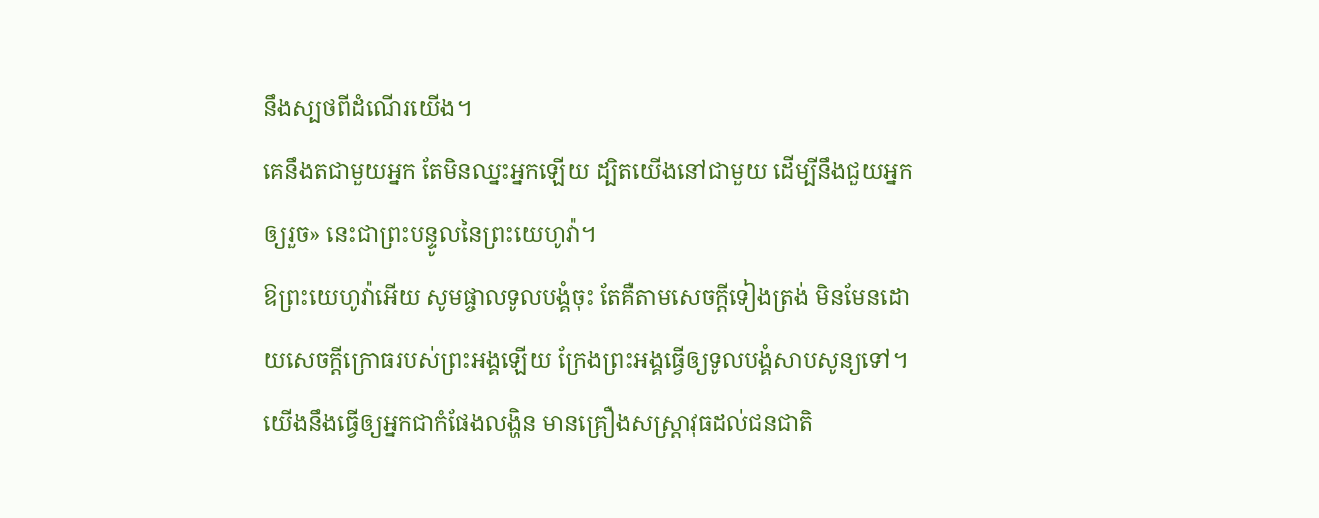នឹងស្បថពីដំណើរយើង។
គេនឹងតជាមួយអ្នក តែមិនឈ្នះអ្នកឡើយ ដ្បិតយើងនៅជាមួយ ដើម្បីនឹងជួយអ្នកឲ្យរួច» នេះជាព្រះបន្ទូលនៃព្រះយេហូវ៉ា។
ឱព្រះយេហូវ៉ាអើយ សូមផ្ចាលទូលបង្គំចុះ តែគឺតាមសេចក្ដីទៀងត្រង់ មិនមែនដោយសេចក្ដីក្រោធរបស់ព្រះអង្គឡើយ ក្រែងព្រះអង្គធ្វើឲ្យទូលបង្គំសាបសូន្យទៅ។
យើងនឹងធ្វើឲ្យអ្នកជាកំផែងលង្ហិន មានគ្រឿងសស្ត្រាវុធដល់ជនជាតិ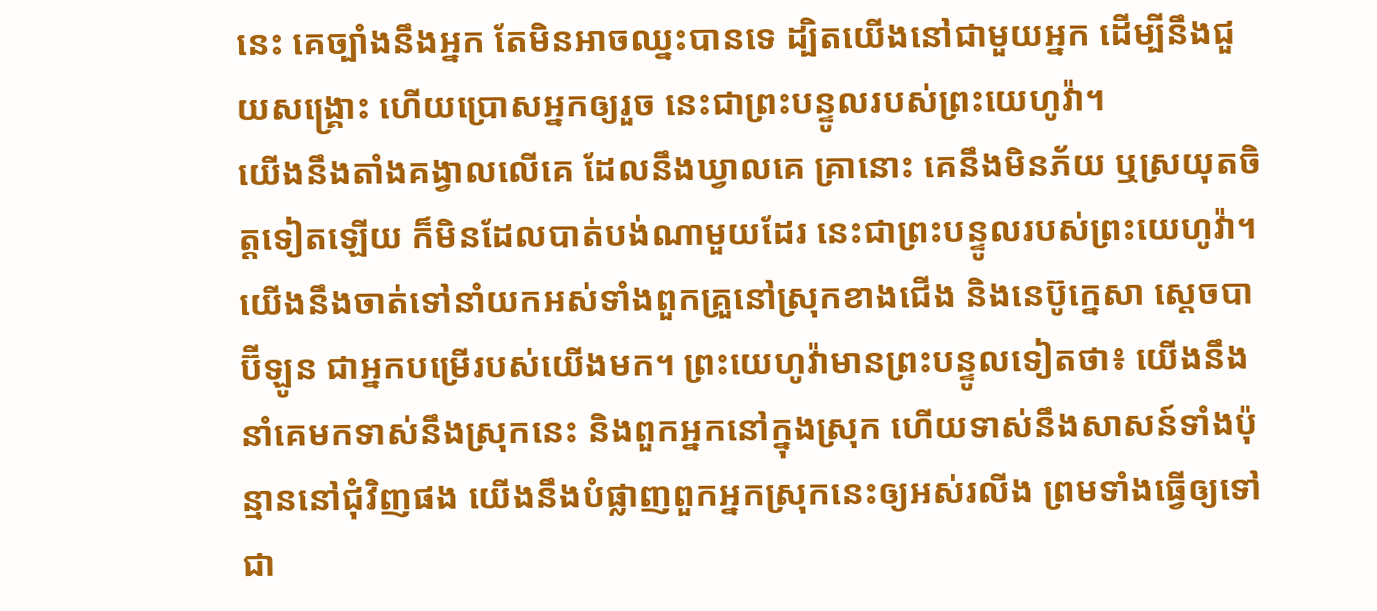នេះ គេច្បាំងនឹងអ្នក តែមិនអាចឈ្នះបានទេ ដ្បិតយើងនៅជាមួយអ្នក ដើម្បីនឹងជួយសង្គ្រោះ ហើយប្រោសអ្នកឲ្យរួច នេះជាព្រះបន្ទូលរបស់ព្រះយេហូវ៉ា។
យើងនឹងតាំងគង្វាលលើគេ ដែលនឹងឃ្វាលគេ គ្រានោះ គេនឹងមិនភ័យ ឬស្រយុតចិត្តទៀតឡើយ ក៏មិនដែលបាត់បង់ណាមួយដែរ នេះជាព្រះបន្ទូលរបស់ព្រះយេហូវ៉ា។
យើងនឹងចាត់ទៅនាំយកអស់ទាំងពួកគ្រួនៅស្រុកខាងជើង និងនេប៊ូក្នេសា ស្តេចបាប៊ីឡូន ជាអ្នកបម្រើរបស់យើងមក។ ព្រះយេហូវ៉ាមានព្រះបន្ទូលទៀតថា៖ យើងនឹងនាំគេមកទាស់នឹងស្រុកនេះ និងពួកអ្នកនៅក្នុងស្រុក ហើយទាស់នឹងសាសន៍ទាំងប៉ុន្មាននៅជុំវិញផង យើងនឹងបំផ្លាញពួកអ្នកស្រុកនេះឲ្យអស់រលីង ព្រមទាំងធ្វើឲ្យទៅជា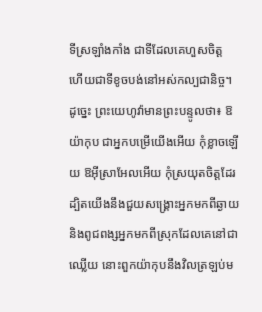ទីស្រឡាំងកាំង ជាទីដែលគេហួសចិត្ត ហើយជាទីខូចបង់នៅអស់កល្បជានិច្ច។
ដូច្នេះ ព្រះយេហូវ៉ាមានព្រះបន្ទូលថា៖ ឱយ៉ាកុប ជាអ្នកបម្រើយើងអើយ កុំខ្លាចឡើយ ឱអ៊ីស្រាអែលអើយ កុំស្រយុតចិត្តដែរ ដ្បិតយើងនឹងជួយសង្គ្រោះអ្នកមកពីឆ្ងាយ និងពូជពង្សអ្នកមកពីស្រុកដែលគេនៅជាឈ្លើយ នោះពួកយ៉ាកុបនឹងវិលត្រឡប់ម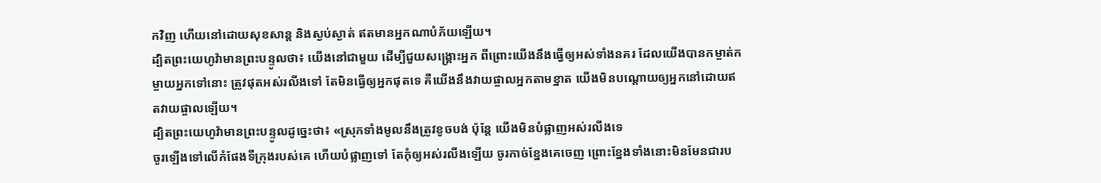កវិញ ហើយនៅដោយសុខសាន្ត និងស្ងប់ស្ងាត់ ឥតមានអ្នកណាបំភ័យឡើយ។
ដ្បិតព្រះយេហូវ៉ាមានព្រះបន្ទូលថា៖ យើងនៅជាមួយ ដើម្បីជួយសង្គ្រោះអ្នក ពីព្រោះយើងនឹងធ្វើឲ្យអស់ទាំងនគរ ដែលយើងបានកម្ចាត់កម្ចាយអ្នកទៅនោះ ត្រូវផុតអស់រលីងទៅ តែមិនធ្វើឲ្យអ្នកផុតទេ គឺយើងនឹងវាយផ្ចាលអ្នកតាមខ្នាត យើងមិនបណ្តោយឲ្យអ្នកនៅដោយឥតវាយផ្ចាលឡើយ។
ដ្បិតព្រះយេហូវ៉ាមានព្រះបន្ទូលដូច្នេះថា៖ «ស្រុកទាំងមូលនឹងត្រូវខូចបង់ ប៉ុន្តែ យើងមិនបំផ្លាញអស់រលីងទេ
ចូរឡើងទៅលើកំផែងទីក្រុងរបស់គេ ហើយបំផ្លាញទៅ តែកុំឲ្យអស់រលីងឡើយ ចូរកាច់ខ្នែងគេចេញ ព្រោះខ្នែងទាំងនោះមិនមែនជារប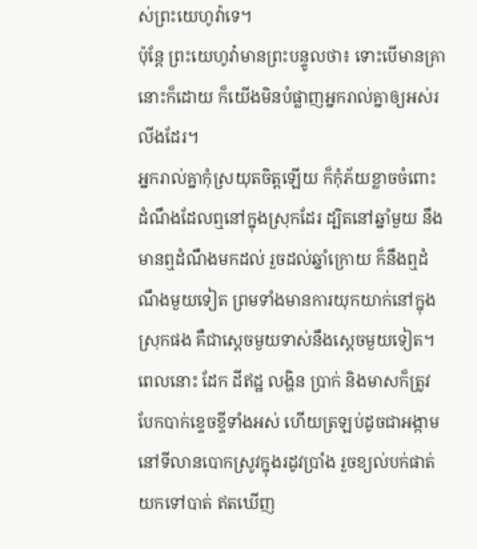ស់ព្រះយេហូវ៉ាទេ។
ប៉ុន្តែ ព្រះយេហូវ៉ាមានព្រះបន្ទូលថា៖ ទោះបើមានគ្រានោះក៏ដោយ ក៏យើងមិនបំផ្លាញអ្នករាល់គ្នាឲ្យអស់រលីងដែរ។
អ្នករាល់គ្នាកុំស្រយុតចិត្តឡើយ ក៏កុំភ័យខ្លាចចំពោះដំណឹងដែលឮនៅក្នុងស្រុកដែរ ដ្បិតនៅឆ្នាំមួយ នឹងមានឮដំណឹងមកដល់ រួចដល់ឆ្នាំក្រោយ ក៏នឹងឮដំណឹងមួយទៀត ព្រមទាំងមានការយុកយាក់នៅក្នុងស្រុកផង គឺជាស្តេចមួយទាស់នឹងស្តេចមួយទៀត។
ពេលនោះ ដែក ដីឥដ្ឋ លង្ហិន ប្រាក់ និងមាសក៏ត្រូវបែកបាក់ខ្ទេចខ្ទីទាំងអស់ ហើយត្រឡប់ដូចជាអង្កាមនៅទីលានបោកស្រូវក្នុងរដូវប្រាំង រួចខ្យល់បក់ផាត់យកទៅបាត់ ឥតឃើញ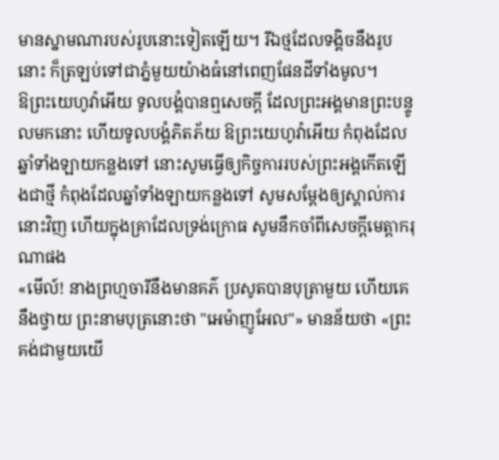មានស្នាមណារបស់រូបនោះទៀតឡើយ។ រីឯថ្មដែលទង្គិចនឹងរូបនោះ ក៏ត្រឡប់ទៅជាភ្នំមួយយ៉ាងធំនៅពេញផែនដីទាំងមូល។
ឱព្រះយេហូវ៉ាអើយ ទូលបង្គំបានឮសេចក្ដី ដែលព្រះអង្គមានព្រះបន្ទូលមកនោះ ហើយទូលបង្គំភិតភ័យ ឱព្រះយេហូវ៉ាអើយ កំពុងដែលឆ្នាំទាំងឡាយកន្លងទៅ នោះសូមធ្វើឲ្យកិច្ចការរបស់ព្រះអង្គកើតឡើងជាថ្មី កំពុងដែលឆ្នាំទាំងឡាយកន្លងទៅ សូមសម្ដែងឲ្យស្គាល់ការនោះវិញ ហើយក្នុងគ្រាដែលទ្រង់ក្រោធ សូមនឹកចាំពីសេចក្ដីមេត្តាករុណាផង
«មើល៍! នាងព្រហ្មចារីនឹងមានគភ៌ ប្រសូតបានបុត្រាមួយ ហើយគេនឹងថ្វាយ ព្រះនាមបុត្រនោះថា "អេម៉ាញូអែល"» មានន័យថា «ព្រះគង់ជាមួយយើ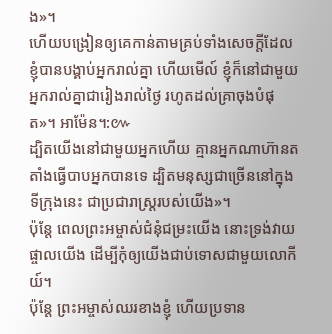ង»។
ហើយបង្រៀនឲ្យគេកាន់តាមគ្រប់ទាំងសេចក្តីដែលខ្ញុំបានបង្គាប់អ្នករាល់គ្នា ហើយមើល៍ ខ្ញុំក៏នៅជាមួយអ្នករាល់គ្នាជារៀងរាល់ថ្ងៃ រហូតដល់គ្រាចុងបំផុត»។ អាម៉ែន។:៚
ដ្បិតយើងនៅជាមួយអ្នកហើយ គ្មានអ្នកណាហ៊ានតតាំងធ្វើបាបអ្នកបានទេ ដ្បិតមនុស្សជាច្រើននៅក្នុងទីក្រុងនេះ ជាប្រជារាស្រ្តរបស់យើង»។
ប៉ុន្តែ ពេលព្រះអម្ចាស់ជំនុំជម្រះយើង នោះទ្រង់វាយផ្ចាលយើង ដើម្បីកុំឲ្យយើងជាប់ទោសជាមួយលោកីយ៍។
ប៉ុន្តែ ព្រះអម្ចាស់ឈរខាងខ្ញុំ ហើយប្រទាន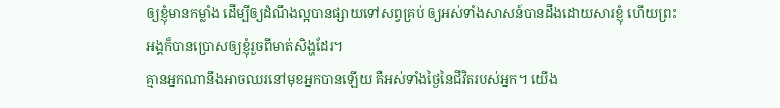ឲ្យខ្ញុំមានកម្លាំង ដើម្បីឲ្យដំណឹងល្អបានផ្សាយទៅសព្វគ្រប់ ឲ្យអស់ទាំងសាសន៍បានដឹងដោយសារខ្ញុំ ហើយព្រះអង្គក៏បានប្រោសឲ្យខ្ញុំរួចពីមាត់សិង្ហដែរ។
គ្មានអ្នកណានឹងអាចឈរនៅមុខអ្នកបានឡើយ គឺអស់ទាំងថ្ងៃនៃជីវិតរបស់អ្នក។ យើង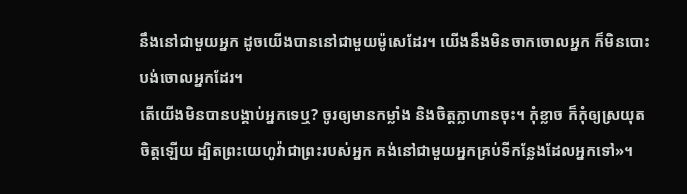នឹងនៅជាមួយអ្នក ដូចយើងបាននៅជាមួយម៉ូសេដែរ។ យើងនឹងមិនចាកចោលអ្នក ក៏មិនបោះបង់ចោលអ្នកដែរ។
តើយើងមិនបានបង្គាប់អ្នកទេឬ? ចូរឲ្យមានកម្លាំង និងចិត្តក្លាហានចុះ។ កុំខ្លាច ក៏កុំឲ្យស្រយុតចិត្តឡើយ ដ្បិតព្រះយេហូវ៉ាជាព្រះរបស់អ្នក គង់នៅជាមួយអ្នកគ្រប់ទីកន្លែងដែលអ្នកទៅ»។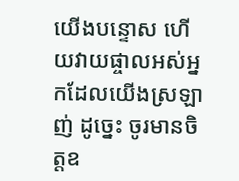យើងបន្ទោស ហើយវាយផ្ចាលអស់អ្នកដែលយើងស្រឡាញ់ ដូច្នេះ ចូរមានចិត្តឧ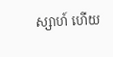ស្សាហ៍ ហើយ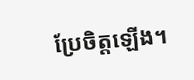ប្រែចិត្តឡើង។